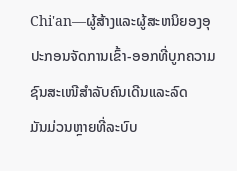Chi'an—ຜູ້ສ້າງແລະຜູ້ສະຫນິຍອງອຸປະກອນຈັດການເຂົ້າ-ອອກທີ່ບູກຄວາມຊົນສະເໜີສຳລັບຄົນເດີນແລະລົດ
ມັນມ່ວນຫຼາຍທີ່ລະບົບ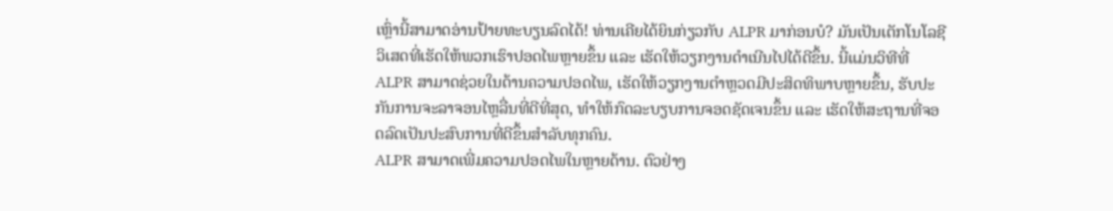ເຫຼົ່ານີ້ສາມາດອ່ານປ້າຍທະບຽນລົດໄດ້! ທ່ານເຄີຍໄດ້ຍິນກ່ຽວກັບ ALPR ມາກ່ອນບໍ? ມັນເປັນເຕັກໂນໂລຊີວິເສດທີ່ເຮັດໃຫ້ພວກເຮົາປອດໄພຫຼາຍຂຶ້ນ ແລະ ເຮັດໃຫ້ວຽກງານດຳເນີນໄປໄດ້ດີຂຶ້ນ. ນີ້ແມ່ນວິທີທີ່ ALPR ສາມາດຊ່ວຍໃນດ້ານຄວາມປອດໄພ, ເຮັດໃຫ້ວຽກງານຕຳຫຼວດມີປະສິດທິພາບຫຼາຍຂຶ້ນ, ຮັບປະກັນການຈະລາຈອນໄຫຼລື່ນທີ່ດີທີ່ສຸດ, ທຳໃຫ້ກົດລະບຽບການຈອດຊັດເຈນຂຶ້ນ ແລະ ເຮັດໃຫ້ສະຖານທີ່ຈອດລົດເປັນປະສົບການທີ່ດີຂຶ້ນສຳລັບທຸກຄົນ.
ALPR ສາມາດເພີ່ມຄວາມປອດໄພໃນຫຼາຍດ້ານ. ຕົວຢ່າງ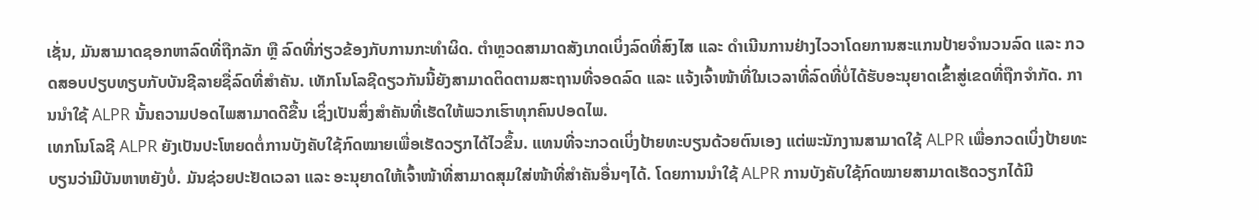ເຊັ່ນ, ມັນສາມາດຊອກຫາລົດທີ່ຖືກລັກ ຫຼື ລົດທີ່ກ່ຽວຂ້ອງກັບການກະທຳຜິດ. ຕຳຫຼວດສາມາດສັງເກດເບິ່ງລົດທີ່ສົງໄສ ແລະ ດຳເນີນການຢ່າງໄວວາໂດຍການສະແກນປ້າຍຈຳນວນລົດ ແລະ ກວດສອບປຽບທຽບກັບບັນຊີລາຍຊື່ລົດທີ່ສຳຄັນ. ເທັກໂນໂລຊີດຽວກັນນີ້ຍັງສາມາດຕິດຕາມສະຖານທີ່ຈອດລົດ ແລະ ແຈ້ງເຈົ້າໜ້າທີ່ໃນເວລາທີ່ລົດທີ່ບໍ່ໄດ້ຮັບອະນຸຍາດເຂົ້າສູ່ເຂດທີ່ຖືກຈຳກັດ. ການນຳໃຊ້ ALPR ນັ້ນຄວາມປອດໄພສາມາດດີຂື້ນ ເຊິ່ງເປັນສິ່ງສຳຄັນທີ່ເຮັດໃຫ້ພວກເຮົາທຸກຄົນປອດໄພ.
ເທກໂນໂລຊີ ALPR ຍັງເປັນປະໂຫຍດຕໍ່ການບັງຄັບໃຊ້ກົດໝາຍເພື່ອເຮັດວຽກໄດ້ໄວຂຶ້ນ. ແທນທີ່ຈະກວດເບິ່ງປ້າຍທະບຽນດ້ວຍຕົນເອງ ແຕ່ພະນັກງານສາມາດໃຊ້ ALPR ເພື່ອກວດເບິ່ງປ້າຍທະບຽນວ່າມີບັນຫາຫຍັງບໍ່. ມັນຊ່ວຍປະຢັດເວລາ ແລະ ອະນຸຍາດໃຫ້ເຈົ້າໜ້າທີ່ສາມາດສຸມໃສ່ໜ້າທີ່ສຳຄັນອື່ນໆໄດ້. ໂດຍການນຳໃຊ້ ALPR ການບັງຄັບໃຊ້ກົດໝາຍສາມາດເຮັດວຽກໄດ້ມີ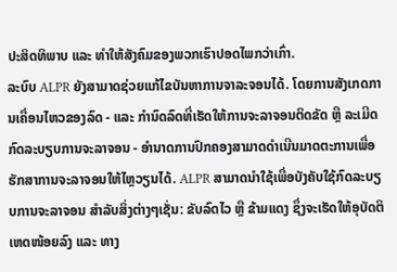ປະສິດທິພາບ ແລະ ທຳໃຫ້ສັງຄົມຂອງພວກເຮົາປອດໄພກວ່າເກົ່າ.
ລະບົບ ALPR ຍັງສາມາດຊ່ວຍແກ້ໄຂບັນຫາການຈາລະຈອນໄດ້. ໂດຍການສັງເກດການເຄື່ອນໄຫວຂອງລົດ - ແລະ ກຳນົດລົດທີ່ເຮັດໃຫ້ການຈະລາຈອນຕິດຂັດ ຫຼື ລະເມີດກົດລະບຽບການຈະລາຈອນ - ອຳນາດການປົກຄອງສາມາດດຳເນີນມາດຕະການເພື່ອຮັກສາການຈະລາຈອນໃຫ້ໄຫຼວຽນໄດ້. ALPR ສາມາດນຳໃຊ້ເພື່ອບັງຄັບໃຊ້ກົດລະບຽບການຈະລາຈອນ ສຳລັບສິ່ງຕ່າງໆເຊັ່ນ: ຂັບລົດໄວ ຫຼື ຂ້າມແດງ ຊຶ່ງຈະເຮັດໃຫ້ອຸບັດຕິເຫດໜ້ອຍລົງ ແລະ ທາງ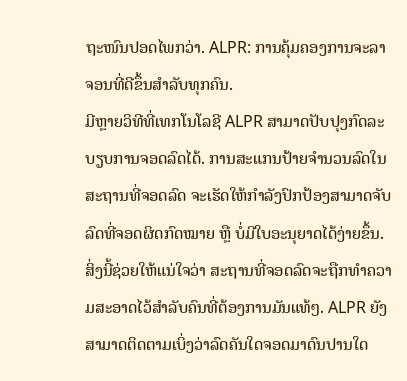ຖະໜົນປອດໄພກວ່າ. ALPR: ການຄຸ້ມຄອງການຈະລາຈອນທີ່ດີຂຶ້ນສຳລັບທຸກຄົນ.
ມີຫຼາຍວິທີທີ່ເທກໂນໂລຊີ ALPR ສາມາດປັບປຸງກົດລະບຽບການຈອດລົດໄດ້. ການສະແກນປ້າຍຈຳນວນລົດໃນສະຖານທີ່ຈອດລົດ ຈະເຮັດໃຫ້ກຳລັງປົກປ້ອງສາມາດຈັບລົດທີ່ຈອດຜິດກົດໝາຍ ຫຼື ບໍ່ມີໃບອະນຸຍາດໄດ້ງ່າຍຂຶ້ນ. ສິ່ງນີ້ຊ່ວຍໃຫ້ແນ່ໃຈວ່າ ສະຖານທີ່ຈອດລົດຈະຖືກທຳຄວາມສະອາດໄວ້ສຳລັບຄົນທີ່ຕ້ອງການມັນແທ້ໆ. ALPR ຍັງສາມາດຕິດຕາມເບິ່ງວ່າລົດຄັນໃດຈອດມາດົນປານໃດ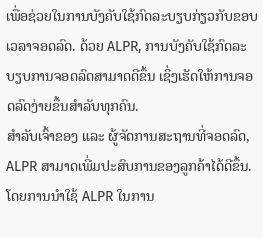ເພື່ອຊ່ວຍໃນການບັງຄັບໃຊ້ກົດລະບຽບກ່ຽວກັບຂອບເວລາຈອດລົດ. ດ້ວຍ ALPR, ການບັງຄັບໃຊ້ກົດລະບຽບການຈອດລົດສາມາດດີຂຶ້ນ ເຊິ່ງເຮັດໃຫ້ການຈອດລົດງ່າຍຂຶ້ນສຳລັບທຸກຄົນ.
ສຳລັບເຈົ້າຂອງ ແລະ ຜູ້ຈັດການສະຖານທີ່ຈອດລົດ, ALPR ສາມາດເພີ່ມປະສົບການຂອງລູກຄ້າໄດ້ດີຂຶ້ນ. ໂດຍການນຳໃຊ້ ALPR ໃນການ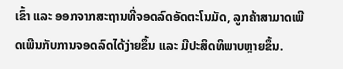ເຂົ້າ ແລະ ອອກຈາກສະຖານທີ່ຈອດລົດອັດຕະໂນມັດ, ລູກຄ້າສາມາດເພີດເພີນກັບການຈອດລົດໄດ້ງ່າຍຂຶ້ນ ແລະ ມີປະສິດທິພາບຫຼາຍຂຶ້ນ.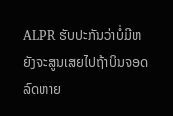ALPR ຮັບປະກັນວ່າບໍ່ມີຫຍັງຈະສູນເສຍໄປຖ້າບິນຈອດລົດຫາຍ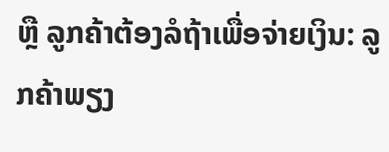ຫຼື ລູກຄ້າຕ້ອງລໍຖ້າເພື່ອຈ່າຍເງິນ: ລູກຄ້າພຽງ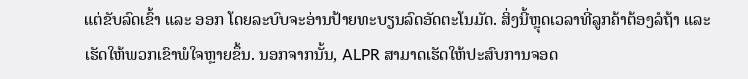ແຕ່ຂັບລົດເຂົ້າ ແລະ ອອກ ໂດຍລະບົບຈະອ່ານປ້າຍທະບຽນລົດອັດຕະໂນມັດ. ສິ່ງນີ້ຫຼຸດເວລາທີ່ລູກຄ້າຕ້ອງລໍຖ້າ ແລະ ເຮັດໃຫ້ພວກເຂົາພໍໃຈຫຼາຍຂຶ້ນ. ນອກຈາກນັ້ນ, ALPR ສາມາດເຮັດໃຫ້ປະສົບການຈອດ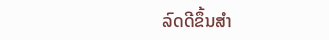ລົດດີຂຶ້ນສຳ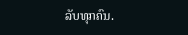ລັບທຸກຄົນ.